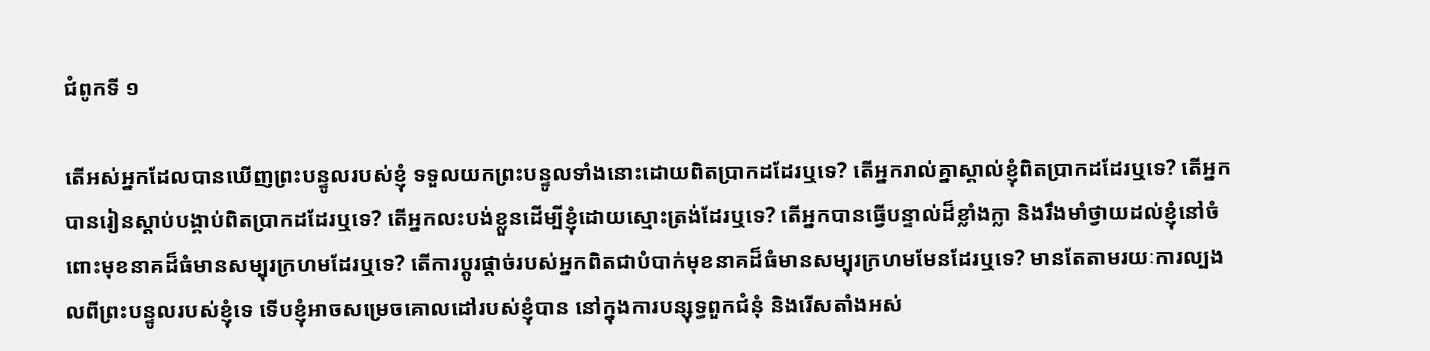ជំពូកទី ១

តើអស់អ្នកដែលបានឃើញព្រះបន្ទូលរបស់ខ្ញុំ ទទួលយកព្រះបន្ទូលទាំងនោះដោយពិតប្រាកដដែរឬទេ? តើអ្នករាល់គ្នាស្គាល់ខ្ញុំពិតប្រាកដដែរឬទេ? តើអ្នកបានរៀនស្ដាប់បង្គាប់ពិតប្រាកដដែរឬទេ? តើអ្នកលះបង់ខ្លួនដើម្បីខ្ញុំដោយស្មោះត្រង់ដែរឬទេ? តើអ្នកបានធ្វើបន្ទាល់ដ៏ខ្លាំងក្លា និងរឹងមាំថ្វាយដល់ខ្ញុំនៅចំពោះមុខនាគដ៏ធំមានសម្បុរក្រហមដែរឬទេ? តើការប្ដូរផ្ដាច់របស់អ្នកពិតជាបំបាក់មុខនាគដ៏ធំមានសម្បុរក្រហមមែនដែរឬទេ? មានតែតាមរយៈការល្បងលពីព្រះបន្ទូលរបស់ខ្ញុំទេ ទើបខ្ញុំអាចសម្រេចគោលដៅរបស់ខ្ញុំបាន នៅក្នុងការបន្សុទ្ធពួកជំនុំ និងរើសតាំងអស់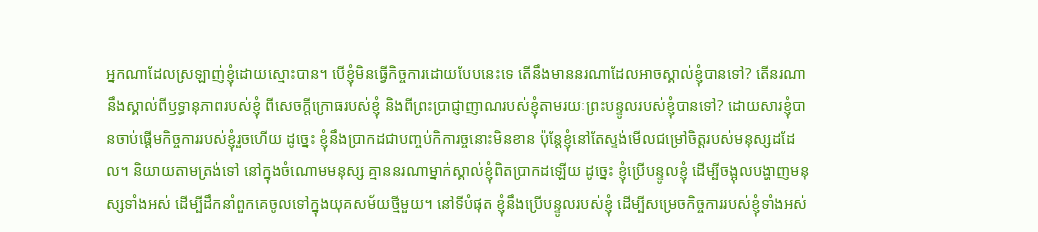អ្នកណាដែលស្រឡាញ់ខ្ញុំដោយស្មោះបាន។ បើខ្ញុំមិនធ្វើកិច្ចការដោយបែបនេះទេ តើនឹងមាននរណាដែលអាចស្គាល់ខ្ញុំបានទៅ? តើនរណានឹងស្គាល់ពីឫទ្ធានុភាពរបស់ខ្ញុំ ពីសេចក្តីក្រោធរបស់ខ្ញុំ និងពីព្រះប្រាជ្ញាញាណរបស់ខ្ញុំតាមរយៈព្រះបន្ទូលរបស់ខ្ញុំបានទៅ? ដោយសារខ្ញុំបានចាប់ផ្ដើមកិច្ចការរបស់ខ្ញុំរួចហើយ ដូច្នេះ ខ្ញុំនឹងប្រាកដជាបញ្ចប់កិការច្ចនោះមិនខាន ប៉ុន្តែខ្ញុំនៅតែស្ទង់មើលជម្រៅចិត្តរបស់មនុស្សដដែល។ និយាយតាមត្រង់ទៅ នៅក្នុងចំណោមមនុស្ស គ្មាននរណាម្នាក់ស្គាល់ខ្ញុំពិតប្រាកដឡើយ ដូច្នេះ ខ្ញុំប្រើបន្ទូលខ្ញុំ ដើម្បីចង្អុលបង្ហាញមនុស្សទាំងអស់ ដើម្បីដឹកនាំពួកគេចូលទៅក្នុងយុគសម័យថ្មីមួយ។ នៅទីបំផុត ខ្ញុំនឹងប្រើបន្ទូលរបស់ខ្ញុំ ដើម្បីសម្រេចកិច្ចការរបស់ខ្ញុំទាំងអស់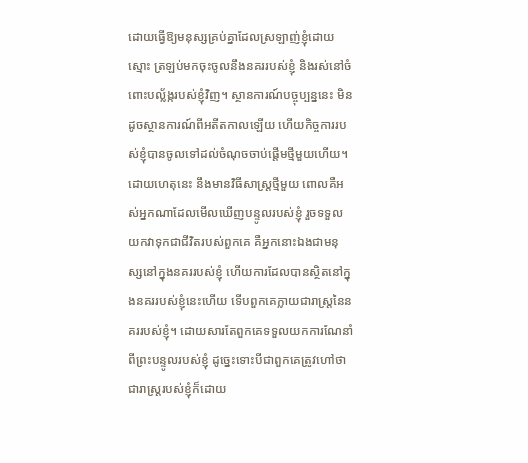ដោយធ្វើឱ្យមនុស្សគ្រប់គ្នាដែលស្រឡាញ់ខ្ញុំដោយស្មោះ ត្រឡប់មកចុះចូលនឹងនគររបស់ខ្ញុំ និងរស់នៅចំពោះបល្ល័ង្ករបស់ខ្ញុំវិញ។ ស្ថានការណ៍បច្ចុប្បន្ននេះ មិនដូចស្ថានការណ៍ពីអតីតកាលឡើយ ហើយកិច្ចការរបស់ខ្ញុំបានចូលទៅដល់ចំណុចចាប់ផ្ដើមថ្មីមួយហើយ។ ដោយហេតុនេះ នឹងមានវិធីសាស្ត្រថ្មីមួយ ពោលគឺអស់អ្នកណាដែលមើលឃើញបន្ទូលរបស់ខ្ញុំ រួចទទួលយកវាទុកជាជីវិតរបស់ពួកគេ គឺអ្នកនោះឯងជាមនុស្សនៅក្នុងនគររបស់ខ្ញុំ ហើយការដែលបានស្ថិតនៅក្នុងនគររបស់ខ្ញុំនេះហើយ ទើបពួកគេក្លាយជារាស្រ្តនៃនគររបស់ខ្ញុំ។ ដោយសារតែពួកគេទទួលយកការណែនាំពីព្រះបន្ទូលរបស់ខ្ញុំ ដូច្នេះទោះបីជាពួកគេត្រូវហៅថាជារាស្ត្ររបស់ខ្ញុំក៏ដោយ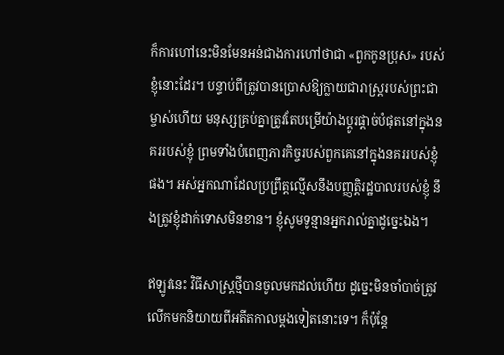ក៏ការហៅនេះមិនមែនអន់ជាងការហៅថាជា «ពួកកូនប្រុស» របស់ខ្ញុំនោះដែរ។ បន្ទាប់ពីត្រូវបានប្រោសឱ្យក្លាយជារាស្ត្ររបស់ព្រះជាម្ចាស់ហើយ មនុស្សគ្រប់គ្នាត្រូវតែបម្រើយ៉ាងប្ដូរផ្ដាច់បំផុតនៅក្នុងនគររបស់ខ្ញុំ ព្រមទាំងបំពេញភារកិច្ចរបស់ពួកគេនៅក្នុងនគររបស់ខ្ញុំផង។ អស់អ្នកណាដែលប្រព្រឹត្តល្មើសនឹងបញ្ញត្តិរដ្ឋបាលរបស់ខ្ញុំ នឹងត្រូវខ្ញុំដាក់ទោសមិនខាន។ ខ្ញុំសូមទូន្មានអ្នករាល់គ្នាដូច្នេះឯង។

ឥឡូវនេះ វិធីសាស្ត្រថ្មីបានចូលមកដល់ហើយ ដូច្នេះមិនចាំបាច់ត្រូវលើកមកនិយាយពីអតីតកាលម្ដងទៀតនោះទេ។ ក៏ប៉ុន្តែ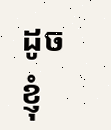ដូចខ្ញុំ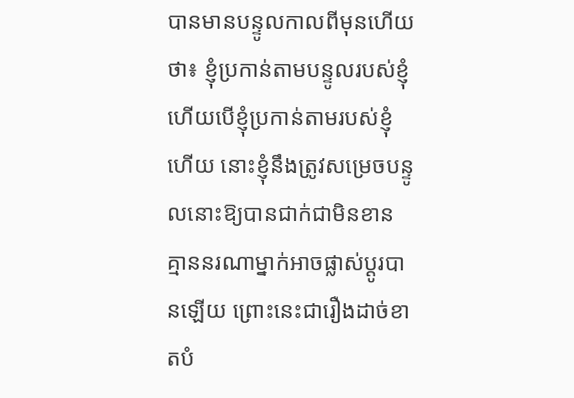បានមានបន្ទូលកាលពីមុនហើយថា៖ ខ្ញុំប្រកាន់តាមបន្ទូលរបស់ខ្ញុំ ហើយបើខ្ញុំប្រកាន់តាមរបស់ខ្ញុំហើយ នោះខ្ញុំនឹងត្រូវសម្រេចបន្ទូលនោះឱ្យបានជាក់ជាមិនខាន គ្មាននរណាម្នាក់អាចផ្លាស់ប្ដូរបានឡើយ ព្រោះនេះជារឿងដាច់ខាតបំ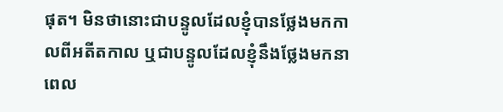ផុត។ មិនថានោះជាបន្ទូលដែលខ្ញុំបានថ្លែងមកកាលពីអតីតកាល ឬជាបន្ទូលដែលខ្ញុំនឹងថ្លែងមកនាពេល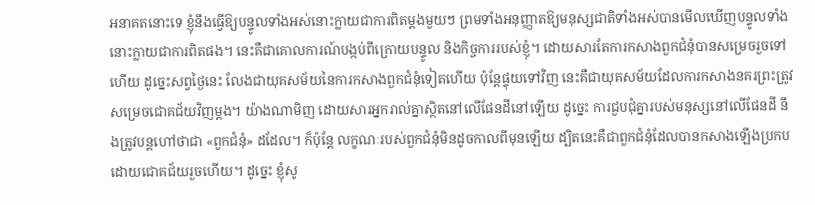អនាគតនោះទេ ខ្ញុំនឹងធ្វើឱ្យបន្ទូលទាំងអស់នោះក្លាយជាការពិតម្ដងមួយៗ ព្រមទាំងអនុញ្ញាតឱ្យមនុស្សជាតិទាំងអស់បានមើលឃើញបន្ទូលទាំងនោះក្លាយជាការពិតផង។ នេះគឺជាគោលការណ៍បង្កប់ពីក្រោយបន្ទូល និងកិច្ចការរបស់ខ្ញុំ។ ដោយសារតែការកសាងពួកជំនុំបានសម្រេចរួចទៅហើយ ដូច្នេះសព្វថ្ងៃនេះ លែងជាយុគសម័យនៃការកសាងពួកជំនុំទៀតហើយ ប៉ុន្តែផ្ទុយទៅវិញ នេះគឺជាយុគសម័យដែលការកសាងនគរព្រះត្រូវសម្រេចជោគជ័យវិញម្ដង។ យ៉ាងណាមិញ ដោយសារអ្នករាល់គ្នាស្ថិតនៅលើផែនដីនៅឡើយ ដូច្នេះ ការជួបជុំគ្នារបស់មនុស្សនៅលើផែនដី នឹងត្រូវបន្តហៅថាជា «ពួកជំនុំ» ដដែល។ ក៏ប៉ុន្តែ លក្ខណៈរបស់ពួកជំនុំមិនដូចកាលពីមុនឡើយ ដ្បិតនេះគឺជាពួកជំនុំដែលបានកសាងឡើងប្រកបដោយជោគជ័យរួចហើយ។ ដូច្នេះ ខ្ញុំសូ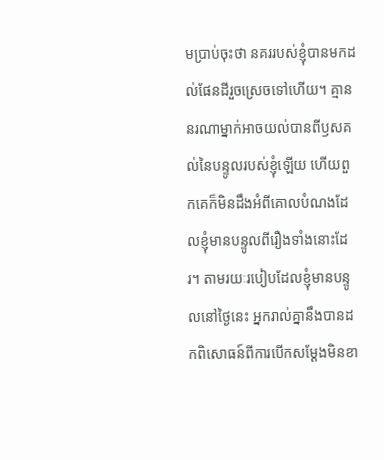មប្រាប់ចុះថា នគររបស់ខ្ញុំបានមកដល់ផែនដីរួចស្រេចទៅហើយ។ គ្មាននរណាម្នាក់អាចយល់បានពីឫសគល់នៃបន្ទូលរបស់ខ្ញុំឡើយ ហើយពួកគេក៏មិនដឹងអំពីគោលបំណងដែលខ្ញុំមានបន្ទូលពីរឿងទាំងនោះដែរ។ តាមរយៈរបៀបដែលខ្ញុំមានបន្ទូលនៅថ្ងៃនេះ អ្នករាល់គ្នានឹងបានដកពិសោធន៍ពីការបើកសម្ដែងមិនខា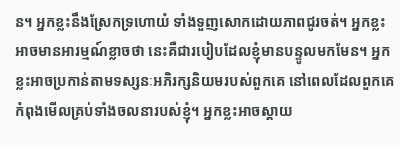ន។ អ្នកខ្លះនឹងស្រែកទ្រហោយំ ទាំងទួញសោកដោយភាពជូរចត់។ អ្នកខ្លះអាចមានអារម្មណ៍ខ្លាចថា នេះគឺជារបៀបដែលខ្ញុំមានបន្ទូលមកមែន។ អ្នកខ្លះអាចប្រកាន់តាមទស្សនៈអភិរក្សនិយមរបស់ពួកគេ នៅពេលដែលពួកគេកំពុងមើលគ្រប់ទាំងចលនារបស់ខ្ញុំ។ អ្នកខ្លះអាចស្ដាយ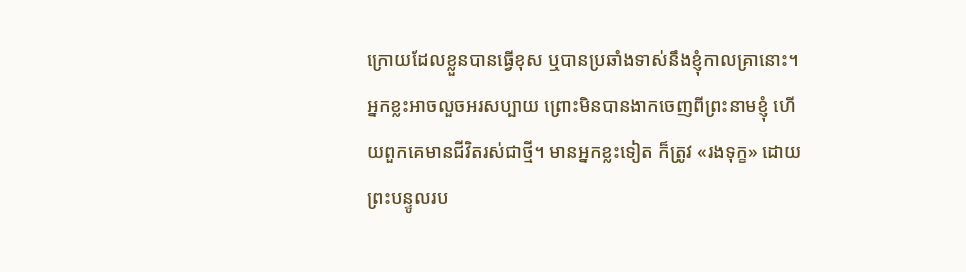ក្រោយដែលខ្លួនបានធ្វើខុស ឬបានប្រឆាំងទាស់នឹងខ្ញុំកាលគ្រានោះ។ អ្នកខ្លះអាចលួចអរសប្បាយ ព្រោះមិនបានងាកចេញពីព្រះនាមខ្ញុំ ហើយពួកគេមានជីវិតរស់ជាថ្មី។ មានអ្នកខ្លះទៀត ក៏ត្រូវ «រងទុក្ខ» ដោយព្រះបន្ទូលរប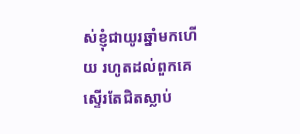ស់ខ្ញុំជាយូរឆ្នាំមកហើយ រហូតដល់ពួកគេស្ទើរតែជិតស្លាប់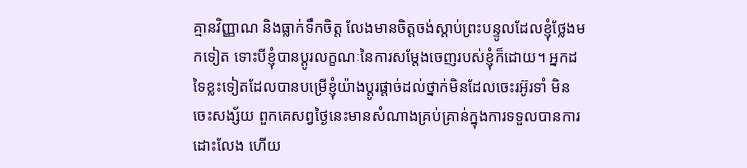គ្មានវិញ្ញាណ និងធ្លាក់ទឹកចិត្ត លែងមានចិត្តចង់ស្ដាប់ព្រះបន្ទូលដែលខ្ញុំថ្លែងមកទៀត ទោះបីខ្ញុំបានប្ដូរលក្ខណៈនៃការសម្ដែងចេញរបស់ខ្ញុំក៏ដោយ។ អ្នកដទៃខ្លះទៀតដែលបានបម្រើខ្ញុំយ៉ាងប្ដូរផ្ដាច់ដល់ថ្នាក់មិនដែលចេះរអ៊ូរទាំ មិនចេះសង្ស័យ ពួកគេសព្វថ្ងៃនេះមានសំណាងគ្រប់គ្រាន់ក្នុងការទទួលបានការដោះលែង ហើយ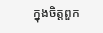ក្នុងចិត្តពួក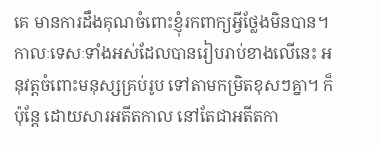គេ មានការដឹងគុណចំពោះខ្ញុំរកពាក្យអ្វីថ្លែងមិនបាន។ កាលៈទេសៈទាំងអស់ដែលបានរៀបរាប់ខាងលើនេះ អនុវត្តចំពោះមនុស្សគ្រប់រូប ទៅតាមកម្រិតខុសៗគ្នា។ ក៏ប៉ុន្តែ ដោយសារអតីតកាល នៅតែជាអតីតកា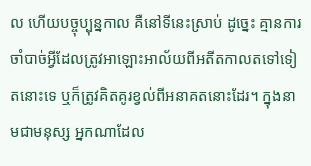ល ហើយបច្ចុប្បុន្នកាល គឺនៅទីនេះស្រាប់ ដូច្នេះ គ្មានការចាំបាច់អ្វីដែលត្រូវអាឡោះអាល័យពីអតីតកាលតទៅទៀតនោះទេ ឬក៏ត្រូវគិតគូរខ្វល់ពីអនាគតនោះដែរ។ ក្នុងនាមជាមនុស្ស អ្នកណាដែល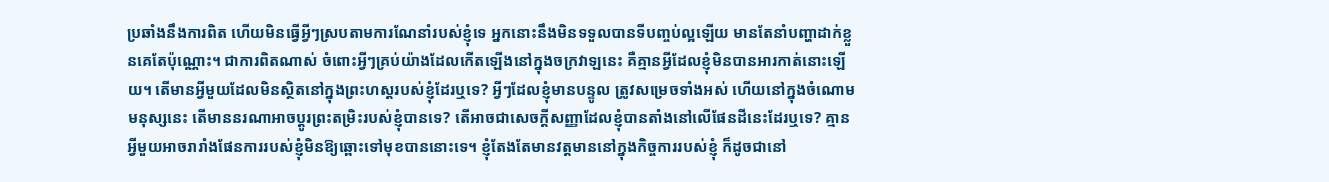ប្រឆាំងនឹងការពិត ហើយមិនធ្វើអ្វីៗស្របតាមការណែនាំរបស់ខ្ញុំទេ អ្នកនោះនឹងមិនទទួលបានទីបញ្ចប់ល្អឡើយ មានតែនាំបញ្ហាដាក់ខ្លួនគេតែប៉ុណ្ណោះ។ ជាការពិតណាស់ ចំពោះអ្វីៗគ្រប់យ៉ាងដែលកើតឡើងនៅក្នុងចក្រវាឡនេះ គឺគ្មានអ្វីដែលខ្ញុំមិនបានអារកាត់នោះឡើយ។ តើមានអ្វីមួយដែលមិនស្ថិតនៅក្នុងព្រះហស្តរបស់ខ្ញុំដែរឬទេ? អ្វីៗដែលខ្ញុំមានបន្ទូល ត្រូវសម្រេចទាំងអស់ ហើយនៅក្នុងចំណោមមនុស្សនេះ តើមាននរណាអាចប្ដូរព្រះតម្រិះរបស់ខ្ញុំបានទេ? តើអាចជាសេចក្តីសញ្ញាដែលខ្ញុំបានតាំងនៅលើផែនដីនេះដែរឬទេ? គ្មានអ្វីមួយអាចរារាំងផែនការរបស់ខ្ញុំមិនឱ្យឆ្ពោះទៅមុខបាននោះទេ។ ខ្ញុំតែងតែមានវត្តមាននៅក្នុងកិច្ចការរបស់ខ្ញុំ ក៏ដូចជានៅ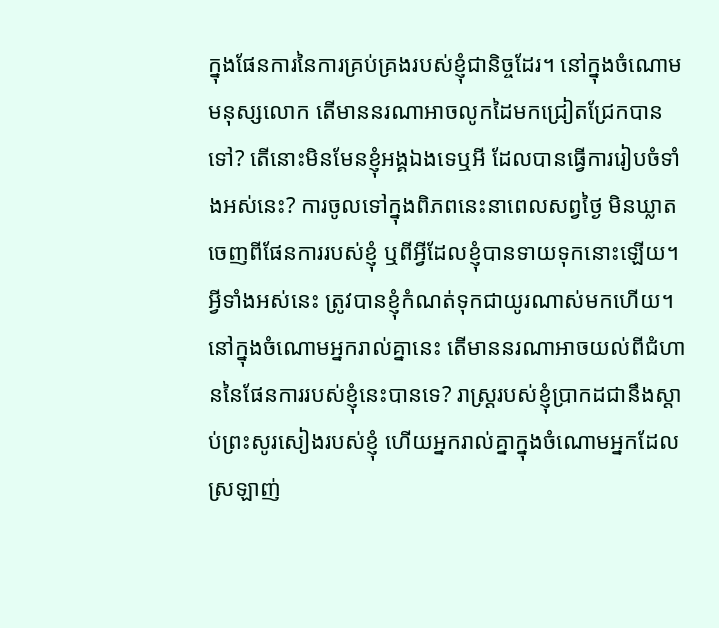ក្នុងផែនការនៃការគ្រប់គ្រងរបស់ខ្ញុំជានិច្ចដែរ។ នៅក្នុងចំណោមមនុស្សលោក តើមាននរណាអាចលូកដៃមកជ្រៀតជ្រែកបានទៅ? តើនោះមិនមែនខ្ញុំអង្គឯងទេឬអី ដែលបានធ្វើការរៀបចំទាំងអស់នេះ? ការចូលទៅក្នុងពិភពនេះនាពេលសព្វថ្ងៃ មិនឃ្លាតចេញពីផែនការរបស់ខ្ញុំ ឬពីអ្វីដែលខ្ញុំបានទាយទុកនោះឡើយ។ អ្វីទាំងអស់នេះ ត្រូវបានខ្ញុំកំណត់ទុកជាយូរណាស់មកហើយ។ នៅក្នុងចំណោមអ្នករាល់គ្នានេះ តើមាននរណាអាចយល់ពីជំហាននៃផែនការរបស់ខ្ញុំនេះបានទេ? រាស្ត្ររបស់ខ្ញុំប្រាកដជានឹងស្ដាប់ព្រះសូរសៀងរបស់ខ្ញុំ ហើយអ្នករាល់គ្នាក្នុងចំណោមអ្នកដែលស្រឡាញ់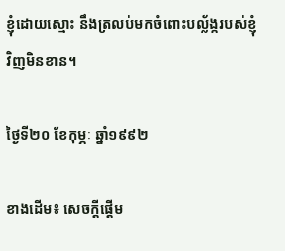ខ្ញុំដោយស្មោះ នឹងត្រលប់មកចំពោះបល្ល័ង្ករបស់ខ្ញុំវិញមិនខាន។

ថ្ងៃទី២០ ខែកុម្ភៈ ឆ្នាំ១៩៩២

ខាងដើម៖ សេចក្តីផ្ដើម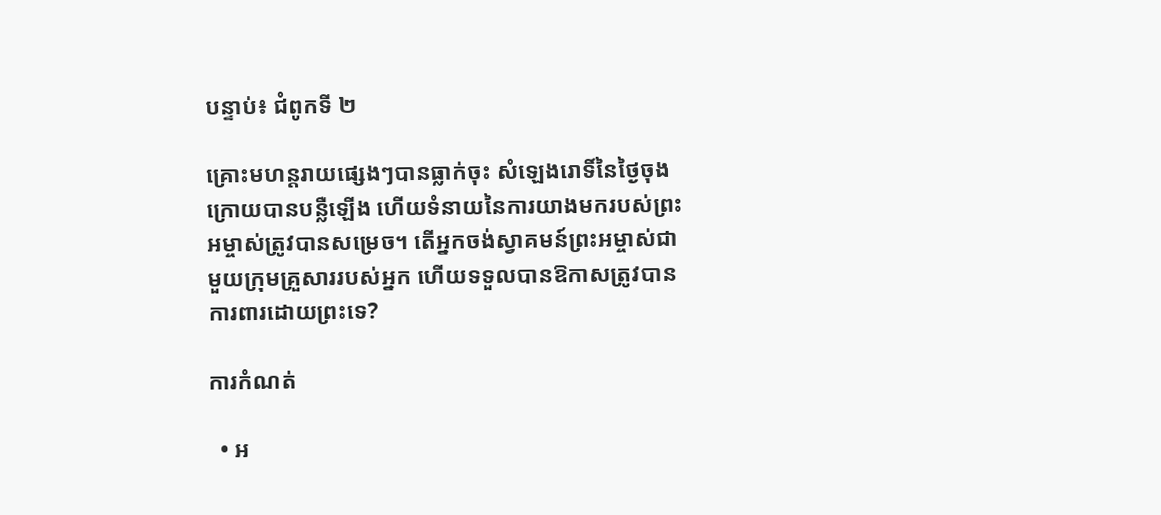បន្ទាប់៖ ជំពូកទី ២

គ្រោះមហន្តរាយផ្សេងៗបានធ្លាក់ចុះ សំឡេងរោទិ៍នៃថ្ងៃចុងក្រោយបានបន្លឺឡើង ហើយទំនាយនៃការយាងមករបស់ព្រះអម្ចាស់ត្រូវបានសម្រេច។ តើអ្នកចង់ស្វាគមន៍ព្រះអម្ចាស់ជាមួយក្រុមគ្រួសាររបស់អ្នក ហើយទទួលបានឱកាសត្រូវបានការពារដោយព្រះទេ?

ការកំណត់

  • អ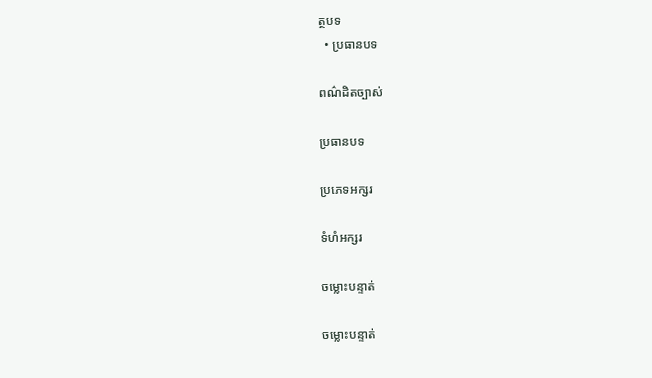ត្ថបទ
  • ប្រធានបទ

ពណ៌ដិតច្បាស់

ប្រធានបទ

ប្រភេទអក្សរ

ទំហំអក្សរ

ចម្លោះបន្ទាត់

ចម្លោះបន្ទាត់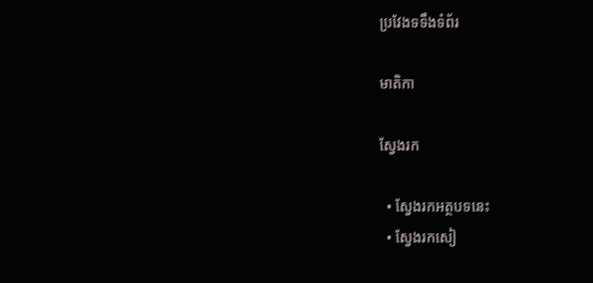ប្រវែងទទឹងទំព័រ

មាតិកា

ស្វែងរក

  • ស្វែងរកអត្ថបទនេះ
  • ស្វែងរកសៀ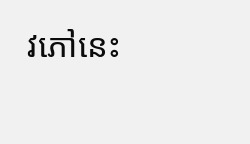វភៅនេះ